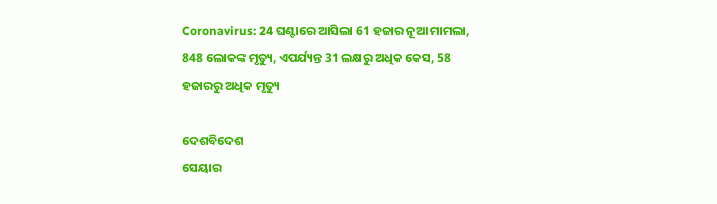Coronavirus: 24 ଘଣ୍ଟାରେ ଆସିଲା 61 ହଜାର ନୂଆ ମାମଲା, 848 ଲୋକଙ୍କ ମୃତ୍ୟୁ, ଏପର୍ଯ୍ୟନ୍ତ 31 ଲକ୍ଷରୁ ଅଧିକ କେସ, 58 ହଜାରରୁ ଅଧିକ ମୃତ୍ୟୁ

ଦେଶବିଦେଶ
ସେୟାର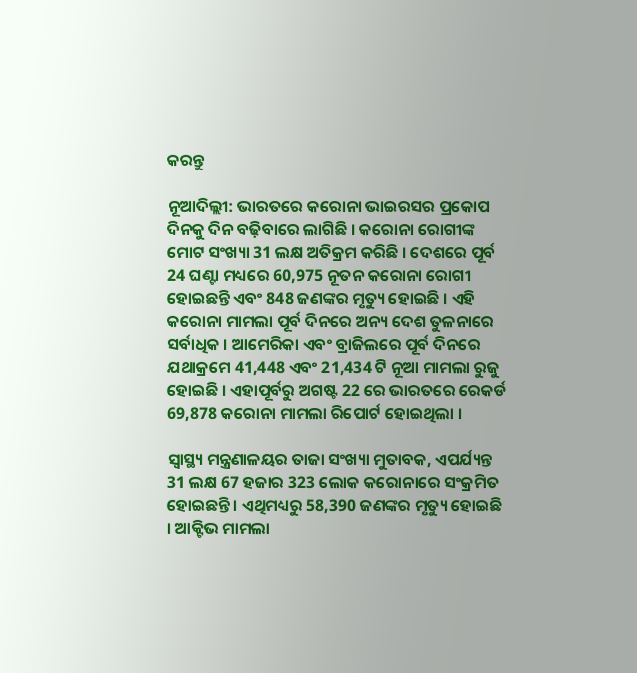କରନ୍ତୁ

ନୂଆଦିଲ୍ଲୀ: ଭାରତରେ କରୋନା ଭାଇରସର ପ୍ରକୋପ ଦିନକୁ ଦିନ ବଢ଼ିବାରେ ଲାଗିଛି । କରୋନା ରୋଗୀଙ୍କ ମୋଟ ସଂଖ୍ୟା 31 ଲକ୍ଷ ଅତିକ୍ରମ କରିଛି । ଦେଶରେ ପୂର୍ବ 24 ଘଣ୍ଟା ମଧ୍ୟରେ 60,975 ନୂତନ କରୋନା ରୋଗୀ ହୋଇଛନ୍ତି ଏବଂ 848 ଜଣଙ୍କର ମୃତ୍ୟୁ ହୋଇଛି । ଏହି କରୋନା ମାମଲା ପୂର୍ବ ଦିନରେ ଅନ୍ୟ ଦେଶ ତୁଳନାରେ ସର୍ବାଧିକ । ଆମେରିକା ଏବଂ ବ୍ରାଜିଲରେ ପୂର୍ବ ଦିନରେ ଯଥାକ୍ରମେ 41,448 ଏବଂ 21,434 ଟି ନୂଆ ମାମଲା ରୁଜୁ ହୋଇଛି । ଏହାପୂର୍ବରୁ ଅଗଷ୍ଟ 22 ରେ ଭାରତରେ ରେକର୍ଡ 69,878 କରୋନା ମାମଲା ରିପୋର୍ଟ ହୋଇଥିଲା ।

ସ୍ୱାସ୍ଥ୍ୟ ମନ୍ତ୍ରଣାଳୟର ତାଜା ସଂଖ୍ୟା ମୁତାବକ, ଏପର୍ଯ୍ୟନ୍ତ 31 ଲକ୍ଷ 67 ହଜାର 323 ଲୋକ କରୋନାରେ ସଂକ୍ରମିତ ହୋଇଛନ୍ତି । ଏଥିମଧ୍ୟରୁ 58,390 ଜଣଙ୍କର ମୃତ୍ୟୁ ହୋଇଛି । ଆକ୍ଟିଭ ମାମଲା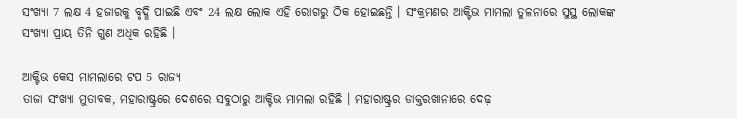ସଂଖ୍ୟା 7 ଲକ୍ଷ 4 ହଜାରକୁ ବୃଦ୍ଧି ପାଇଛି ଏବଂ 24 ଲକ୍ଷ ଲୋକ ଏହି ରୋଗରୁ ଠିକ ହୋଇଛନ୍ତି । ସଂକ୍ରମଣର ଆକ୍ଟିଭ ମାମଲା ତୁଳନାରେ ସୁସ୍ଥ ଲୋକଙ୍କ ସଂଖ୍ୟା ପ୍ରାୟ ତିନି ଗୁଣ ଅଧିକ ରହିଛି ।

ଆକ୍ଟିଭ କେସ ମାମଲାରେ ଟପ 5 ରାଜ୍ୟ
ତାଜା ସଂଖ୍ୟା ମୁତାବକ, ମହାରାଷ୍ଟ୍ରରେ ଦେଶରେ ସବୁଠାରୁ ଆକ୍ଟିଭ ମାମଲା ରହିଛି । ମହାରାଷ୍ଟ୍ରର ଡାକ୍ତରଖାନାରେ ଦେଢ଼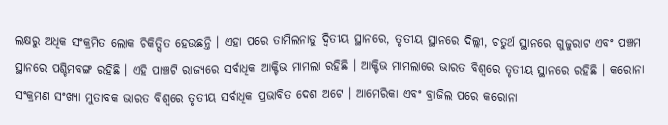ଲକ୍ଷରୁ ଅଧିକ ସଂକ୍ରମିତ ଲୋକ ଚିକିତ୍ସିତ ହେଉଛନ୍ତି । ଏହା ପରେ ତାମିଲନାଡୁ ଦ୍ୱିତୀୟ ସ୍ଥାନରେ, ତୃତୀୟ ସ୍ଥାନରେ ଦିଲ୍ଲୀ, ଚତୁର୍ଥ ସ୍ଥାନରେ ଗୁଜୁରାଟ ଏବଂ ପଞ୍ଚମ ସ୍ଥାନରେ ପଶ୍ଚିମବଙ୍ଗ ରହିଛି । ଏହି ପାଞ୍ଚଟି ରାଜ୍ୟରେ ସର୍ବାଧିକ ଆକ୍ଟିଭ ମାମଲା ରହିଛି । ଆକ୍ଟିଭ ମାମଲାରେ ଭାରତ ବିଶ୍ୱରେ ତୃତୀୟ ସ୍ଥାନରେ ରହିଛି । କରୋନା ସଂକ୍ରମଣ ସଂଖ୍ୟା ମୁତାବକ ଭାରତ ବିଶ୍ୱରେ ତୃତୀୟ ସର୍ବାଧିକ ପ୍ରଭାବିତ ଦେଶ ଅଟେ । ଆମେରିକା ଏବଂ ବ୍ରାଜିଲ ପରେ କରୋନା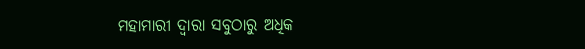ମହାମାରୀ ଦ୍ୱାରା ସବୁଠାରୁ ଅଧିକ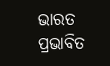ଭାରତ ପ୍ରଭାବିତ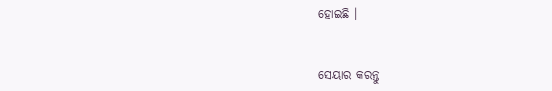ହୋଇଛି ।


ସେୟାର କରନ୍ତୁ